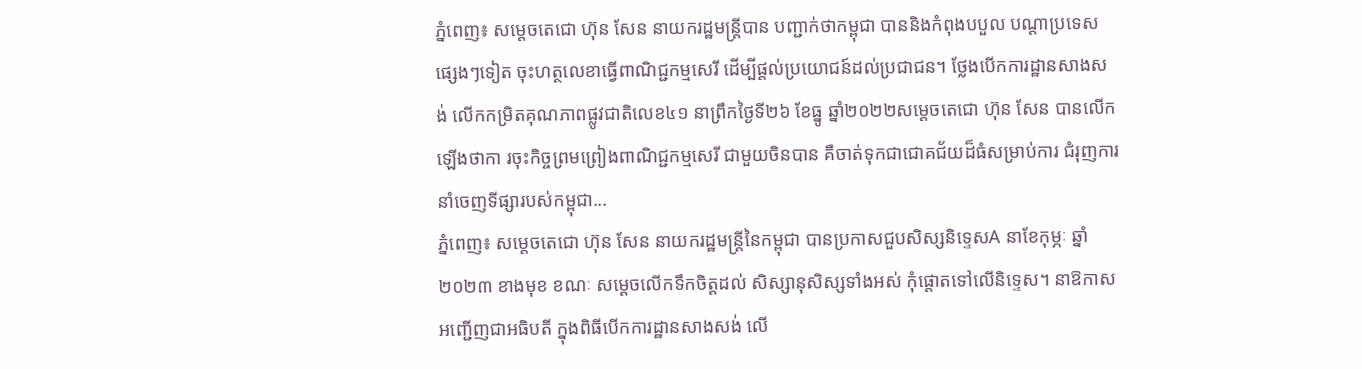ភ្នំពេញ៖ សម្តេចតេជោ ហ៊ុន សែន នាយករដ្ឋមន្ត្រីបាន បញ្ជាក់ថាកម្ពុជា បាននិងកំពុងបបួល បណ្តាប្រទេសផ្សេងៗទៀត ចុះហត្ថលេខាធ្វើពាណិជ្ជកម្មសេរី ដើម្បីផ្តល់ប្រយោជន៍ដល់ប្រជាជន។ ថ្លែងបើកការដ្ឋានសាងសង់ លើកកម្រិតគុណភាពផ្លូវជាតិលេខ៤១ នាព្រឹកថ្ងៃទី២៦ ខែធ្នូ ឆ្នាំ២០២២សម្តេចតេជោ ហ៊ុន សែន បានលើកឡើងថាកា រចុះកិច្ចព្រមព្រៀងពាណិជ្ជកម្មសេរី ជាមួយចិនបាន គឺចាត់ទុកជាជោគជ័យដ៏ធំសម្រាប់ការ ជំរុញការនាំចេញទីផ្សារបស់កម្ពុជា...
ភ្នំពេញ៖ សម្ដេចតេជោ ហ៊ុន សែន នាយករដ្ឋមន្ដ្រីនៃកម្ពុជា បានប្រកាសជួបសិស្សនិទ្ទេសA នាខែកុម្ភៈ ឆ្នាំ២០២៣ ខាងមុខ ខណៈ សម្ដេចលើកទឹកចិត្តដល់ សិស្សានុសិស្សទាំងអស់ កុំផ្ដោតទៅលើនិទ្ទេស។ នាឱកាសអញ្ជើញជាអធិបតី ក្នុងពិធីបើកការដ្ឋានសាងសង់ លើ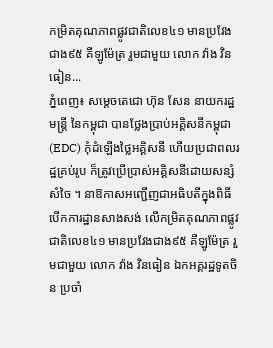កម្រិតគុណភាពផ្លូវជាតិលេខ៤១ មានប្រវែងជាង៩៥ គីឡូម៉ែត្រ រួមជាមួយ លោក វ៉ាង វិនធៀន...
ភ្នំពេញ៖ សម្ដេចតេជោ ហ៊ុន សែន នាយករដ្ឋមន្ដ្រី នៃកម្ពុជា បានថ្លែងប្រាប់អគ្គិសនីកម្ពុជា (EDC) កុំដំឡើងថ្លៃអគ្គិសនី ហើយប្រជាពលរដ្ឋគ្រប់រូប ក៏ត្រូវប្រើប្រាស់អគ្គិសនីដោយសន្សំសំចៃ ។ នាឱកាសអញ្ជើញជាអធិបតីក្នុងពិធីបើកការដ្ឋានសាងសង់ លើកម្រិតគុណភាពផ្លូវជាតិលេខ៤១ មានប្រវែងជាង៩៥ គីឡូម៉ែត្រ រួមជាមួយ លោក វ៉ាង វិនធៀន ឯកអគ្គរដ្ឋទូតចិន ប្រចាំ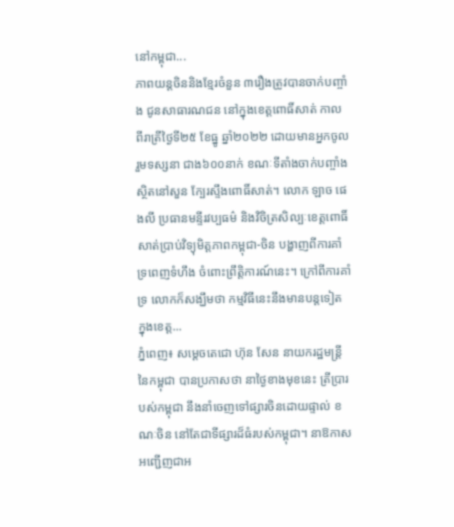នៅកម្ពុជា...
ភាពយន្តចិននិងខ្មែរចំនួន ៣រឿងត្រូវបានចាក់បញ្ចាំង ជូនសាធារណជន នៅក្នុងខេត្តពោធិ៍សាត់ កាលពីរាត្រីថ្ងៃទី២៥ ខែធ្នូ ឆ្នាំ២០២២ ដោយមានអ្នកចូលរួមទស្សនា ជាង៦០០នាក់ ខណៈទីតាំងចាក់បញ្ចាំងស្ថិតនៅសួន ក្បែរស្ទឹងពោធិ៍សាត់។ លោក ឡាច ផេងលី ប្រធានមន្ទីរវប្បធម៌ និងវិចិត្រសិល្បៈខេត្តពោធិ៍សាត់ប្រាប់វិទ្យុមិត្តភាពកម្ពុជា-ចិន បង្ហាញពីការគាំទ្រពេញទំហឹង ចំពោះព្រឹត្តិការណ៍នេះ។ ក្រៅពីការគាំទ្រ លោកក៏សង្ឃឹមថា កម្មវិធីនេះនឹងមានបន្តទៀត ក្នុងខេត្ត...
ភ្នំពេញ៖ សម្ដេចតេជោ ហ៊ុន សែន នាយករដ្ឋមន្ដ្រី នៃកម្ពុជា បានប្រកាសថា នាថ្ងៃខាងមុខនេះ ត្រីប្រារបស់កម្ពុជា នឹងនាំចេញទៅផ្សារចិនដោយផ្ទាល់ ខណៈចិន នៅតែជាទីផ្សារដ៏ធំរបស់កម្ពុជា។ នាឱកាសអញ្ជើញជាអ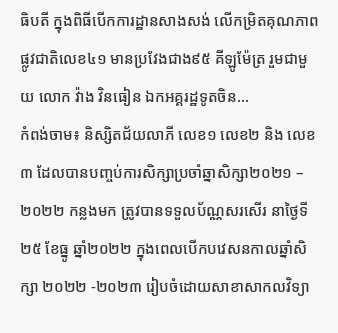ធិបតី ក្នុងពិធីបើកការដ្ឋានសាងសង់ លើកម្រិតគុណភាពផ្លូវជាតិលេខ៤១ មានប្រវែងជាង៩៥ គីឡូម៉ែត្រ រួមជាមួយ លោក វ៉ាង វិនធៀន ឯកអគ្គរដ្ឋទូតចិន...
កំពង់ចាម៖ និស្សិតជ័យលាភី លេខ១ លេខ២ និង លេខ៣ ដែលបានបញ្ចប់ការសិក្សាប្រចាំឆ្នាសិក្សា២០២១ – ២០២២ កន្លងមក ត្រូវបានទទួលប័ណ្ណសរសើរ នាថ្ងៃទី ២៥ ខែធ្នូ ឆ្នាំ២០២២ ក្នុងពេលបើកបវេសនកាលឆ្នាំសិក្សា ២០២២ -២០២៣ រៀបចំដោយសាខាសាកលវិទ្យា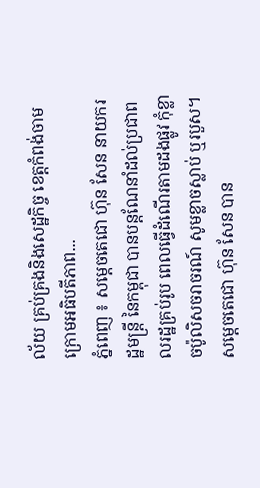ល័យ គ្រប់គ្រងនិងសេដ្ឋកិច្ច ខេត្តកំពង់ចាម ក្រោមអធិបតីភាព...
ភ្នំពេញ ៖ សម្ដេចតេជោ ហ៊ុន សែន នាយករដ្ឋមន្ដ្រី នៃកម្ពុជា បានបន្ដណែនាំដល់ប្រជាពលរដ្ឋគ្រប់រូប ពេលធ្វើដំណើរតាមដងផ្លូវ កុំខ្លាចប៉ូលិសចរាចរណ៍ សូមខ្លាចស្លាប់ ឬរបួស។ សម្ដេចតេជោ ហ៊ុន សែន បាន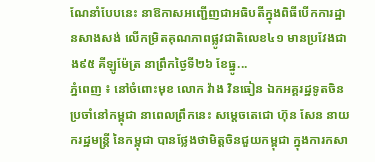ណែនាំបែបនេះ នាឱកាសអញ្ជើញជាអធិបតីក្នុងពិធីបើកការដ្ឋានសាងសង់ លើកម្រិតគុណភាពផ្លូវជាតិលេខ៤១ មានប្រវែងជាង៩៥ គីឡូម៉ែត្រ នាព្រឹកថ្ងៃទី២៦ ខែធ្នូ...
ភ្នំពេញ ៖ នៅចំពោះមុខ លោក វ៉ាង វិនធៀន ឯកអគ្គរដ្ឋទូតចិន ប្រចាំនៅកម្ពុជា នាពេលព្រឹកនេះ សម្ដេចតេជោ ហ៊ុន សែន នាយករដ្ឋមន្ដ្រី នៃកម្ពុជា បានថ្លែងថាមិត្តចិនជួយកម្ពុជា ក្នុងការកសា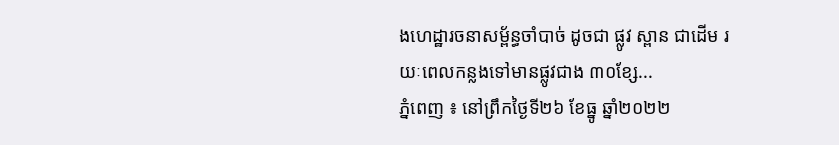ងហេដ្ឋារចនាសម្ព័ន្ធចាំបាច់ ដូចជា ផ្លូវ ស្ពាន ជាដើម រយៈពេលកន្លងទៅមានផ្លូវជាង ៣០ខ្សែ...
ភ្នំពេញ ៖ នៅព្រឹកថ្ងៃទី២៦ ខែធ្នូ ឆ្នាំ២០២២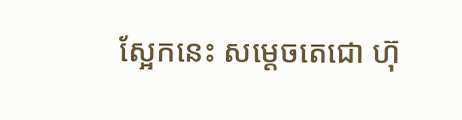ស្អែកនេះ សម្ដេចតេជោ ហ៊ុ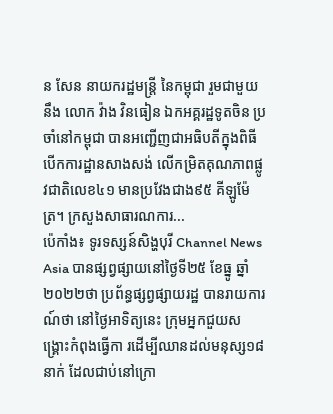ន សែន នាយករដ្ឋមន្ត្រី នៃកម្ពុជា រួមជាមួយនឹង លោក វ៉ាង វិនធៀន ឯកអគ្គរដ្ឋទូតចិន ប្រចាំនៅកម្ពុជា បានអញ្ជើញជាអធិបតីក្នុងពិធីបើកការដ្ឋានសាងសង់ លើកម្រិតគុណភាពផ្លូវជាតិលេខ៤១ មានប្រវែងជាង៩៥ គីឡូម៉ែត្រ។ ក្រសួងសាធារណការ...
ប៉េកាំង៖ ទូរទស្សន៍សិង្ហបុរី Channel News Asia បានផ្សព្វផ្សាយនៅថ្ងៃទី២៥ ខែធ្នូ ឆ្នាំ២០២២ថា ប្រព័ន្ធផ្សព្វផ្សាយរដ្ឋ បានរាយការណ៍ថា នៅថ្ងៃអាទិត្យនេះ ក្រុមអ្នកជួយសង្គ្រោះកំពុងធ្វើកា រដើម្បីឈានដល់មនុស្ស១៨នាក់ ដែលជាប់នៅក្រោ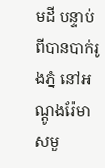មដី បន្ទាប់ពីបានបាក់រូងភ្នំ នៅអណ្តូងរ៉ែមាសមួ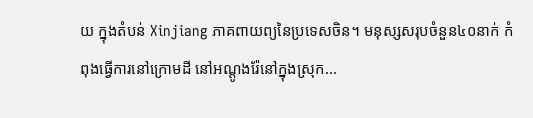យ ក្នុងតំបន់ Xinjiang ភាគពាយព្យនៃប្រទេសចិន។ មនុស្សសរុបចំនួន៤០នាក់ កំពុងធ្វើការនៅក្រោមដី នៅអណ្តូងរ៉ែនៅក្នុងស្រុក...